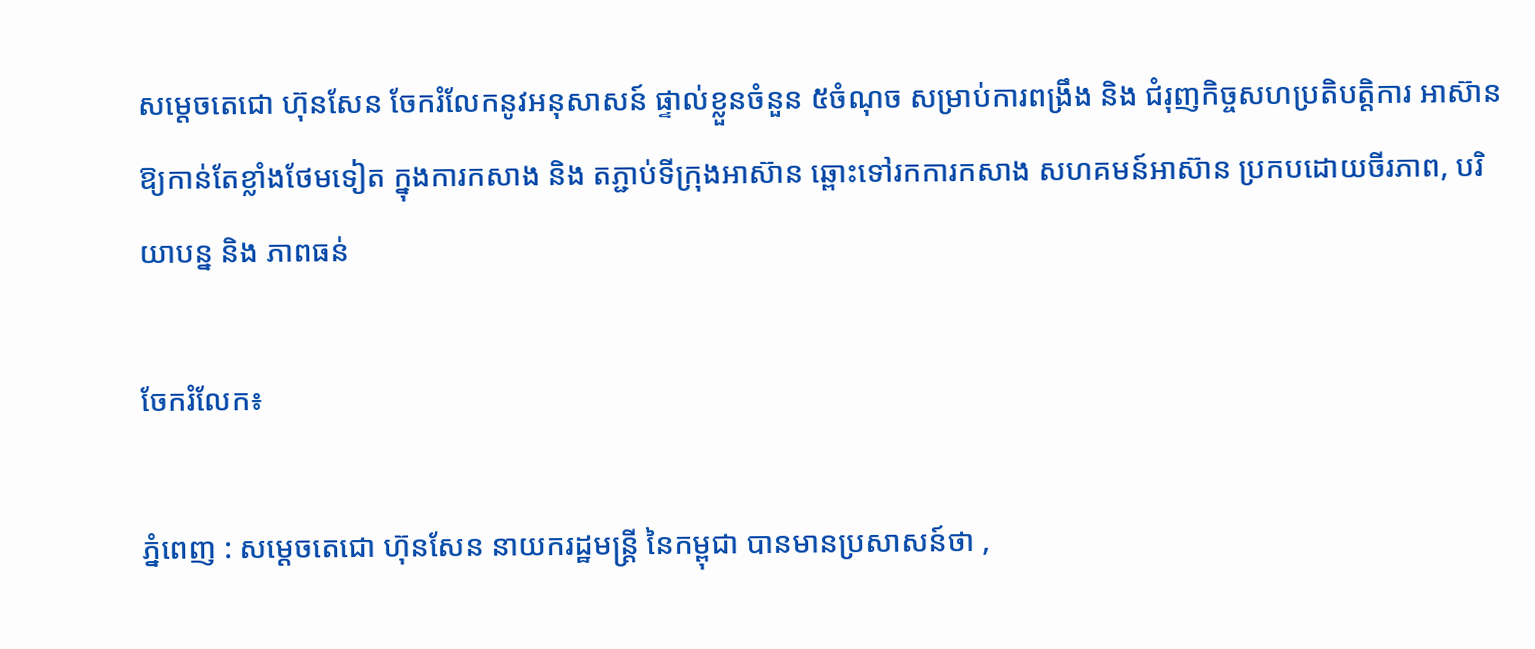សម្តេចតេជោ ហ៊ុនសែន ចែករំលែកនូវអនុសាសន៍ ផ្ទាល់ខ្លួនចំនួន ៥ចំណុច សម្រាប់ការពង្រឹង និង ជំរុញកិច្ចសហប្រតិបត្តិការ អាស៊ាន ឱ្យកាន់តែខ្លាំងថែមទៀត ក្នុងការកសាង និង តភ្ជាប់ទីក្រុងអាស៊ាន ឆ្ពោះទៅរកការកសាង សហគមន៍អាស៊ាន ប្រកបដោយចីរភាព, បរិយាបន្ន និង ភាពធន់

ចែករំលែក៖

ភ្នំពេញ : សម្តេចតេជោ ហ៊ុនសែន នាយករដ្ឋមន្ត្រី នៃកម្ពុជា បានមានប្រសាសន៍ថា ,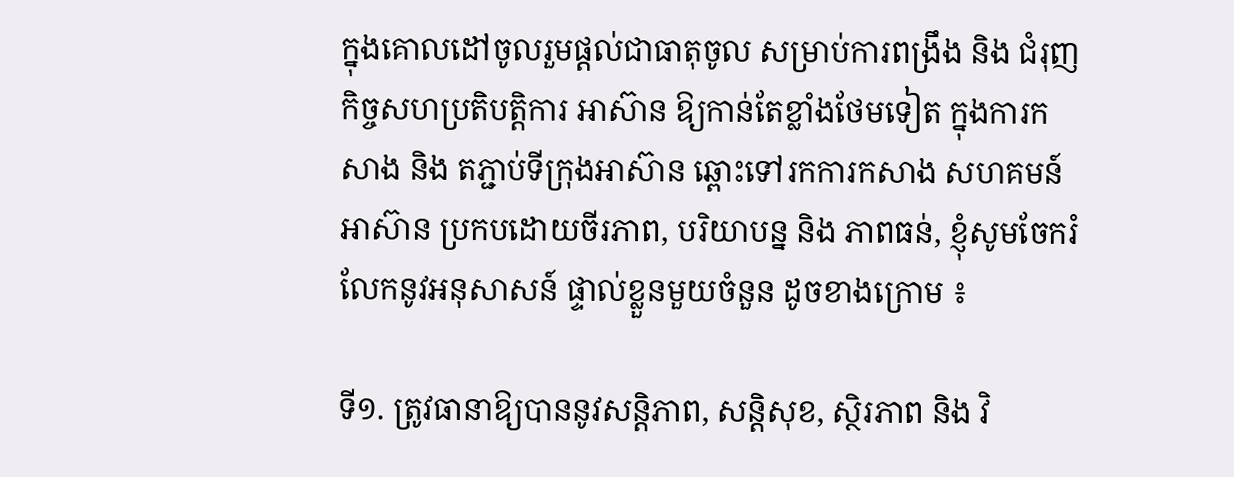ក្នុងគោលដៅចូលរួមផ្តល់ជាធាតុចូល សម្រាប់ការពង្រឹង និង ជំរុញកិច្ចសហប្រតិបត្តិការ អាស៊ាន ឱ្យកាន់តែខ្លាំងថែមទៀត ក្នុងការកសាង និង តភ្ជាប់ទីក្រុងអាស៊ាន ឆ្ពោះទៅរកការកសាង សហគមន៍អាស៊ាន ប្រកបដោយចីរភាព, បរិយាបន្ន និង ភាពធន់, ខ្ញុំសូមចែករំលែកនូវអនុសាសន៍ ផ្ទាល់ខ្លួនមួយចំនួន ដូចខាងក្រោម ៖

ទី១. ត្រូវធានាឱ្យបាននូវសន្តិភាព, សន្តិសុខ, ស្ថិរភាព និង វិ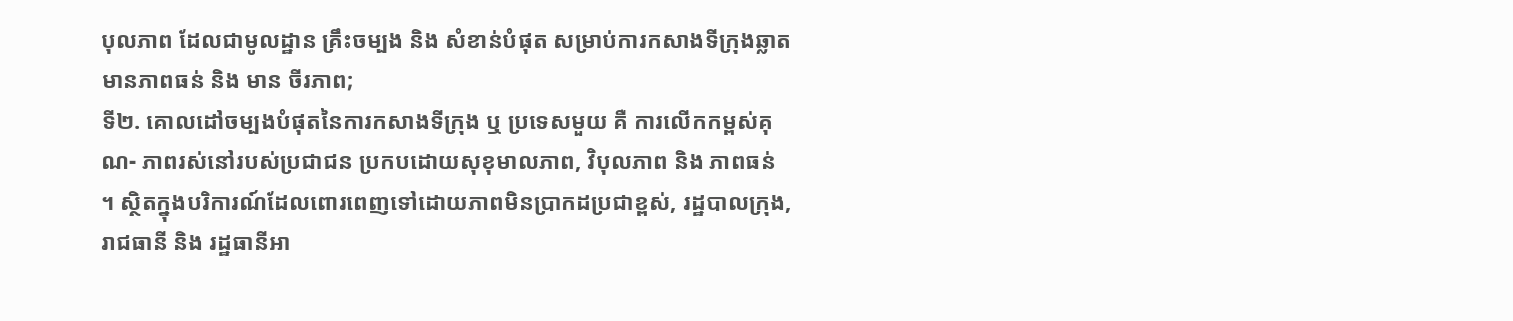បុលភាព ដែលជាមូលដ្ឋាន គ្រឹះចម្បង និង សំខាន់បំផុត សម្រាប់ការកសាងទីក្រុងឆ្លាត មានភាពធន់ និង មាន ចីរភាព;
ទី២. គោលដៅចម្បងបំផុតនៃការកសាងទីក្រុង ឬ ប្រទេសមួយ គឺ ការលើកកម្ពស់គុណ- ភាពរស់នៅរបស់ប្រជាជន ប្រកបដោយសុខុមាលភាព, វិបុលភាព និង ភាពធន់ ។ ស្ថិតក្នុងបរិការណ៍ដែលពោរពេញទៅដោយភាពមិនប្រាកដប្រជាខ្ពស់, រដ្ឋបាលក្រុង, រាជធានី និង រដ្ឋធានីអា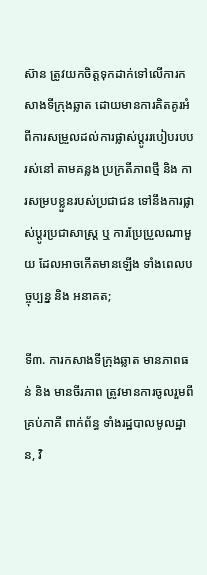ស៊ាន ត្រូវយកចិត្តទុកដាក់ទៅលើការកសាងទីក្រុងឆ្លាត ដោយមានការគិតគូរអំពីការសម្រួលដល់ការផ្លាស់ប្ដូររបៀបរបបរស់នៅ តាមគន្លង ប្រក្រតីភាពថ្មី និង ការសម្របខ្លួនរបស់ប្រជាជន ទៅនឹងការផ្លាស់ប្ដូរប្រជាសាស្ត្រ ឬ ការប្រែប្រួលណាមួយ ដែលអាចកើតមានឡើង ទាំងពេលបច្ចុប្បន្ន និង អនាគត;

ទី៣. ការកសាងទីក្រុងឆ្លាត មានភាពធន់ និង មានចីរភាព ត្រូវមានការចូលរួមពីគ្រប់ភាគី ពាក់ព័ន្ធ ទាំងរដ្ឋបាលមូលដ្ឋាន, វិ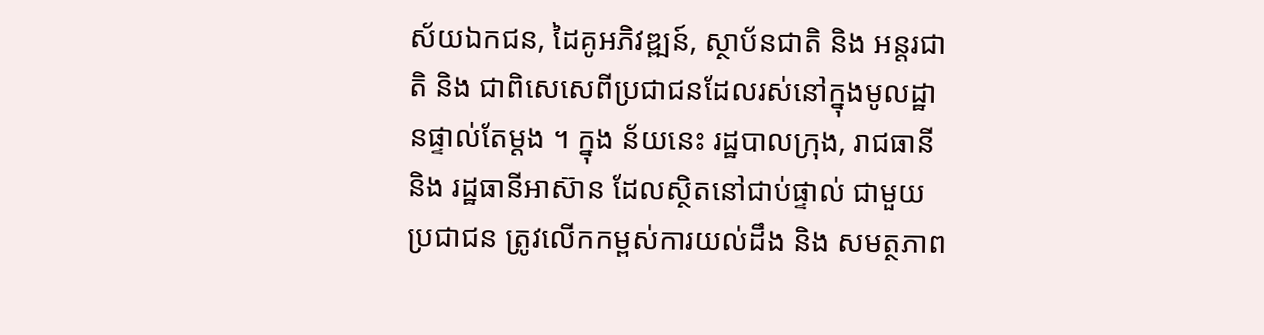ស័យឯកជន, ដៃគូអភិវឌ្ឍន៍, ស្ថាប័នជាតិ និង អន្តរជាតិ និង ជាពិសេសេពីប្រជាជនដែលរស់នៅក្នុងមូលដ្ឋានផ្ទាល់តែម្ដង ។ ក្នុង ន័យនេះ រដ្ឋបាលក្រុង, រាជធានី និង រដ្ឋធានីអាស៊ាន ដែលស្ថិតនៅជាប់ផ្ទាល់ ជាមួយប្រជាជន ត្រូវលើកកម្ពស់ការយល់ដឹង និង សមត្ថភាព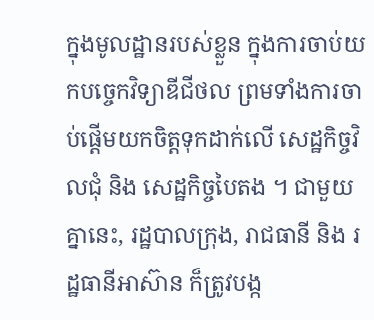ក្នុងមូលដ្ឋានរបស់ខ្លួន ក្នុងការចាប់យកបច្ចេកវិទ្យាឌីជីថល ព្រមទាំងការចាប់ផ្តើមយកចិត្តទុកដាក់លើ សេដ្ឋកិច្ចវិលជុំ និង សេដ្ឋកិច្ចបៃតង ។ ជាមួយគ្នានេះ, រដ្ឋបាលក្រុង, រាជធានី និង រដ្ឋធានីអាស៊ាន ក៏ត្រូវបង្ក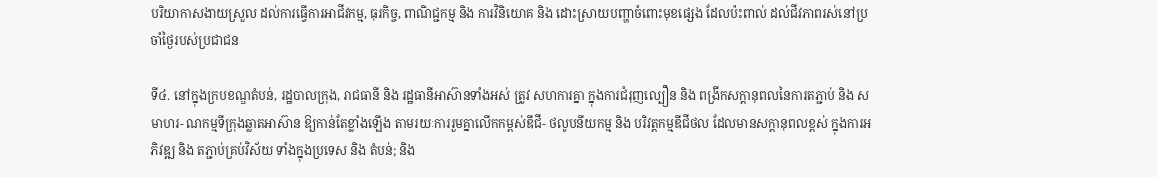បរិយាកាសងាយស្រួល ដល់ការធ្វើការអាជីវកម្ម, ធុរកិច្ច, ពាណិជ្ជកម្ម និង ការវិនិយោគ និង ដោះស្រាយបញ្ហាចំពោះមុខផ្សេង ដែលប៉ះពាល់ ដល់ជីវភាពរស់នៅប្រចាំថ្ងៃរបស់ប្រជាជន

ទី៤. នៅក្នុងក្របខណ្ឌតំបន់, រដ្ឋបាលក្រុង, រាជធានី និង រដ្ឋធានីអាស៊ានទាំងអស់ ត្រូវ សហការគ្នា ក្នុងការជំរុញល្បឿន និង ពង្រីកសក្តានុពលនៃការតភ្ជាប់ និង សមាហរ- ណកម្មទីក្រុងឆ្លាតអាស៊ាន ឱ្យកាន់តែខ្លាំងឡើង តាមរយៈការរួមគ្នាលើកកម្ពស់ឌីជី- ថលូបនីយកម្ម និង បរិវត្តកម្មឌីជីថល ដែលមានសក្តានុពលខ្ពស់ ក្នុងការអភិវឌ្ឍ និង តភ្ជាប់គ្រប់វិស័យ ទាំងក្នុងប្រទេស និង តំបន់; និង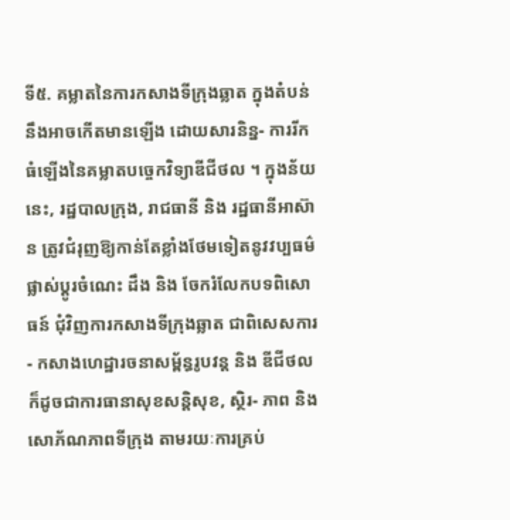ទី៥. គម្លាតនៃការកសាងទីក្រុងឆ្លាត ក្នុងតំបន់ នឹងអាចកើតមានឡើង ដោយសារនិន្ន- ការរីកធំឡើងនៃគម្លាតបច្ចេកវិទ្យាឌីជីថល ។ ក្នុងន័យនេះ, រដ្ឋបាលក្រុង, រាជធានី និង រដ្ឋធានីអាស៊ាន ត្រូវជំរុញឱ្យកាន់តែខ្លាំងថែមទៀតនូវវប្បធម៌ផ្លាស់ប្តូរចំណេះ ដឹង និង ចែករំលែកបទពិសោធន៍ ជុំវិញការកសាងទីក្រុងឆ្លាត ជាពិសេសការ- កសាងហេដ្ឋារចនាសម្ព័ន្ធរូបវន្ត និង ឌីជីថល ក៏ដូចជាការធានាសុខសន្តិសុខ, ស្ថិរ- ភាព និង សោភ័ណភាពទីក្រុង តាមរយៈការគ្រប់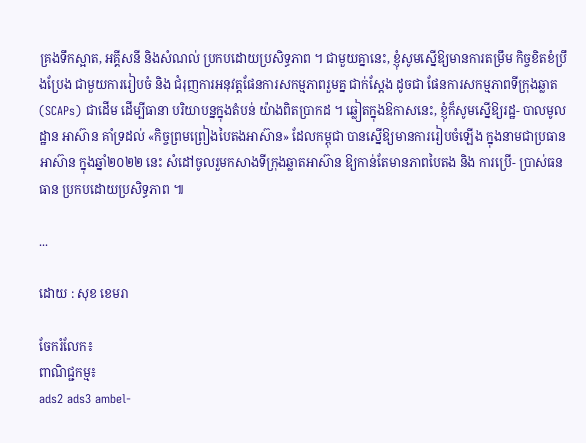គ្រងទឹកស្អាត, អគ្គីសនី និងសំណល់ ប្រកបដោយប្រសិទ្ធភាព ។ ជាមួយគ្នានេះ, ខ្ញុំសូមស្នើឱ្យមានការតម្រឹម កិច្ចខិតខំប្រឹងប្រែង ជាមួយការរៀបចំ និង ជំរុញការអនុវត្តផែនការសកម្មភាពរួមគ្ន ជាក់ស្តែង ដូចជា ផែនការសកម្មភាពទីក្រុងឆ្លាត(SCAPs) ជាដើម ដើម្បីធានា បរិយាបន្នក្នុងតំបន់ យ៉ាងពិតប្រាកដ ។ ឆ្លៀតក្នុងឱកាសនេះ, ខ្ញុំក៏សូមស្នើឱ្យរដ្ឋ- បាលមូលដ្ឋាន អាស៊ាន គាំទ្រដល់ «កិច្ចព្រមព្រៀងបៃតងអាស៊ាន» ដែលកម្ពុជា បានស្នើឱ្យមានការរៀបចំឡើង ក្នុងនាមជាប្រធានអាស៊ាន ក្នុងឆ្នាំ២០២២ នេះ សំដៅចូលរួមកសាងទីក្រុងឆ្លាតអាស៊ាន ឱ្យកាន់តែមានភាពបៃតង និង ការប្រើ- ប្រាស់ធនធាន ប្រកបដោយប្រសិទ្ធភាព ៕

...

ដោយ : សុខ ខេមរា

ចែករំលែក៖
ពាណិជ្ជកម្ម៖
ads2 ads3 ambel-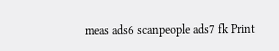meas ads6 scanpeople ads7 fk Print